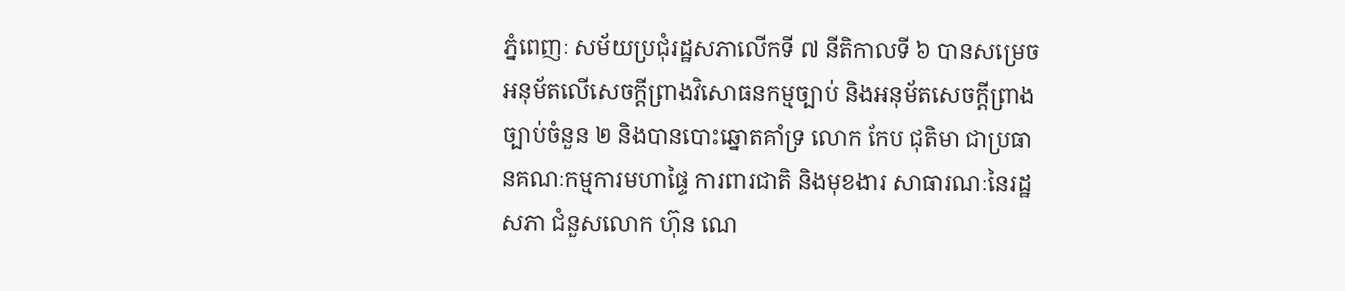ភ្នំពេញៈ សម័យប្រជុំរដ្ឋសភាលើកទី ៧ នីតិកាលទី ៦ បានសម្រេចអនុម័តលើសេចក្ដីព្រាងវិសោធនកម្មច្បាប់ និងអនុម័តសេចក្តីព្រាងច្បាប់ចំនួន ២ និងបានបោះឆ្នោតគាំទ្រ លោក កែប ជុតិមា ជាប្រធានគណៈកម្មការមហាផ្ទៃ ការពារជាតិ និងមុខងារ សាធារណៈនៃរដ្ឋសភា ជំនួសលោក ហ៊ុន ណេ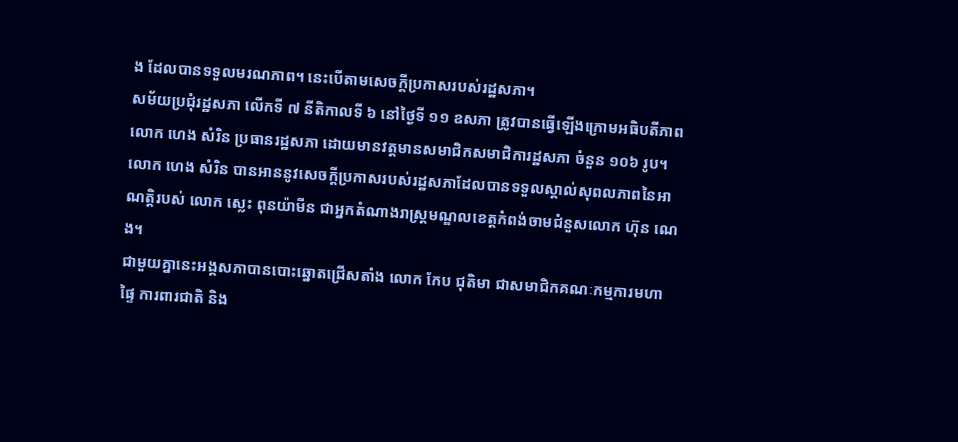ង ដែលបានទទួលមរណភាព។ នេះបើតាមសេចក្ដីប្រកាសរបស់រដ្ឋសភា។
សម័យប្រជុំរដ្ឋសភា លើកទី ៧ នីតិកាលទី ៦ នៅថ្ងៃទី ១១ ឧសភា ត្រូវបានធ្វើឡើងក្រោមអធិបតីភាពលោក ហេង សំរិន ប្រធានរដ្ឋសភា ដោយមានវត្តមានសមាជិកសមាជិការដ្ឋសភា ចំនួន ១០៦ រូប។ លោក ហេង សំរិន បានអាននូវសេចក្តីប្រកាសរបស់រដ្ឋសភាដែលបានទទួលស្គាល់សុពលភាពនៃអាណត្តិរបស់ លោក ស្លេះ ពុនយ៉ាមីន ជាអ្នកតំណាងរាស្ត្រមណ្ឌលខេត្តកំពង់ចាមជំនួសលោក ហ៊ុន ណេង។
ជាមួយគ្នានេះអង្គសភាបានបោះឆ្នោតជ្រើសតាំង លោក កែប ជុតិមា ជាសមាជិកគណៈកម្មការមហាផ្ទៃ ការពារជាតិ និង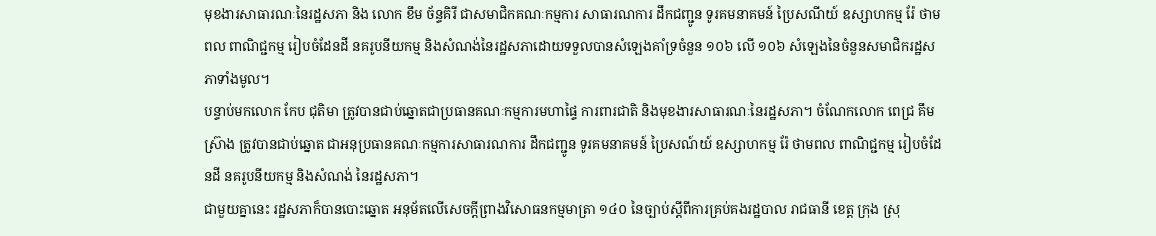មុខងារសាធារណៈនៃរដ្ឋសភា និង លោក ខឹម ច័ន្ទគិរី ជាសមាជិកគណៈកម្មការ សាធារណការ ដឹកជញ្ជូន ទូរគមនាគមន៍ ប្រៃសណីយ៍ ឧស្សាហកម្ម រ៉ែ ថាមពល ពាណិជ្ជកម្ម រៀបចំដែនដី នគរូបនីយកម្ម និងសំណង់នៃរដ្ឋសភាដោយទទួលបានសំឡេងគាំទ្រចំនួន ១០៦ លើ ១០៦ សំឡេងនៃចំនួនសមាជិករដ្ឋសភាទាំងមូល។
បន្ទាប់មកលោក កែប ជុតិមា ត្រូវបានជាប់ឆ្នោតជាប្រធានគណៈកម្មការមហាផ្ទៃ ការពារជាតិ និងមុខងារសាធារណៈនៃរដ្ឋសភា។ ចំណែកលោក ពេជ្រ គឹមស្រ៊ាង ត្រូវបានជាប់ឆ្នោត ជាអនុប្រធានគណៈកម្មការសាធារណការ ដឹកជញ្ជូន ទូរគមនាគមន៍ ប្រៃសណ៍យ៍ ឧស្សាហកម្ម រ៉ែ ថាមពល ពាណិជ្ជកម្ម រៀបចំដែនដី នគរូបនីយកម្ម និងសំណង់ នៃរដ្ឋសភា។
ជាមួយគ្នានេះ រដ្ឋសភាក៏បានបោះឆ្នោត អនុម័តលើសេចក្តីព្រាងវិសោធនកម្មមាត្រា ១៤០ នៃច្បាប់ស្តីពីការគ្រប់គងរដ្ឋបាល រាជធានី ខេត្ត ក្រុង ស្រុ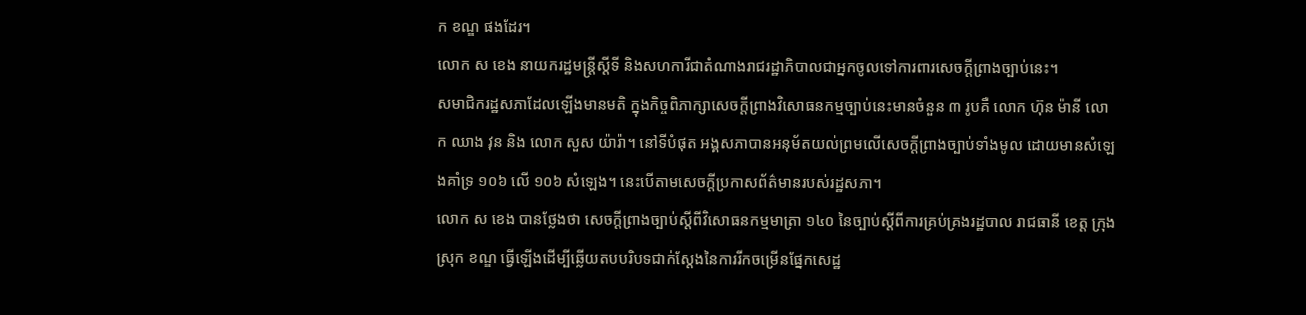ក ខណ្ឌ ផងដែរ។
លោក ស ខេង នាយករដ្ឋមន្ត្រីស្តីទី និងសហការីជាតំណាងរាជរដ្ឋាភិបាលជាអ្នកចូលទៅការពារសេចក្តីព្រាងច្បាប់នេះ។
សមាជិករដ្ឋសភាដែលឡើងមានមតិ ក្នុងកិច្ចពិភាក្សាសេចក្តីព្រាងវិសោធនកម្មច្បាប់នេះមានចំនួន ៣ រូបគឺ លោក ហ៊ុន ម៉ានី លោក ឈាង វុន និង លោក សួស យ៉ារ៉ា។ នៅទីបំផុត អង្គសភាបានអនុម័តយល់ព្រមលើសេចក្តីព្រាងច្បាប់ទាំងមូល ដោយមានសំឡេងគាំទ្រ ១០៦ លើ ១០៦ សំឡេង។ នេះបើតាមសេចក្ដីប្រកាសព័ត៌មានរបស់រដ្ឋសភា។
លោក ស ខេង បានថ្លែងថា សេចក្តីព្រាងច្បាប់ស្តីពីវិសោធនកម្មមាត្រា ១៤០ នៃច្បាប់ស្តីពីការគ្រប់គ្រងរដ្ឋបាល រាជធានី ខេត្ត ក្រុង ស្រុក ខណ្ឌ ធ្វើឡើងដើម្បីឆ្លើយតបបរិបទជាក់ស្តែងនៃការរីកចម្រើនផ្នែកសេដ្ឋ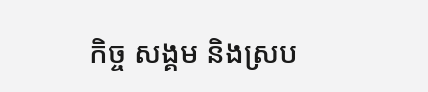កិច្ច សង្គម និងស្រប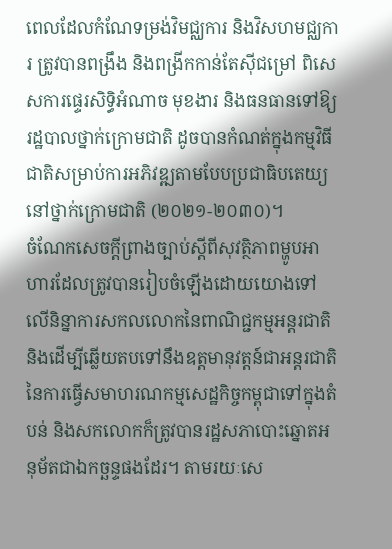ពេលដែលកំណែទម្រង់វិមជ្ឈការ និងវិសហមជ្ឈការ ត្រូវបានពង្រឹង និងពង្រីកកាន់តែស៊ីជម្រៅ ពិសេសការផ្ទេរសិទ្ធិអំណាច មុខងារ និងធនធានទៅឱ្យរដ្ឋបាលថ្នាក់ក្រោមជាតិ ដូចបានកំណត់ក្នុងកម្មវិធីជាតិសម្រាប់ការអភិវឌ្ឍតាមបែបប្រជាធិបតេយ្យនៅថ្នាក់ក្រោមជាតិ (២០២១-២០៣០)។
ចំណែកសេចក្តីព្រាងច្បាប់ស្តីពីសុវត្ថិភាពម្ហូបអាហារដែលត្រូវបានរៀបចំឡើងដោយយោងទៅលើនិន្នាការសកលលោកនៃពាណិជ្ជកម្មអន្តរជាតិ និងដើម្បីឆ្លើយតបទៅនឹងឧត្តមានុវត្តន៍ជាអន្តរជាតិ នៃការធ្វើសមាហរណកម្មសេដ្ឋកិច្ចកម្ពុជាទៅក្នុងតំបន់ និងសកលោកក៏ត្រូវបានរដ្ឋសភាបោះឆ្នោតអនុម័តជាឯកច្ឆន្ទផងដែរ។ តាមរយៈសេ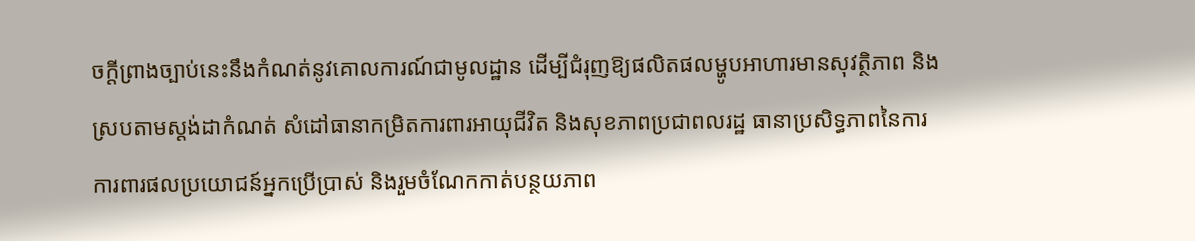ចក្តីព្រាងច្បាប់នេះនឹងកំណត់នូវគោលការណ៍ជាមូលដ្ឋាន ដើម្បីជំរុញឱ្យផលិតផលម្ហូបអាហារមានសុវត្ថិភាព និងស្របតាមស្តង់ដាកំណត់ សំដៅធានាកម្រិតការពារអាយុជីវិត និងសុខភាពប្រជាពលរដ្ឋ ធានាប្រសិទ្ធភាពនៃការការពារផលប្រយោជន៍អ្នកប្រើប្រាស់ និងរួមចំណែកកាត់បន្ថយភាព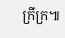ក្រីក្រ៕